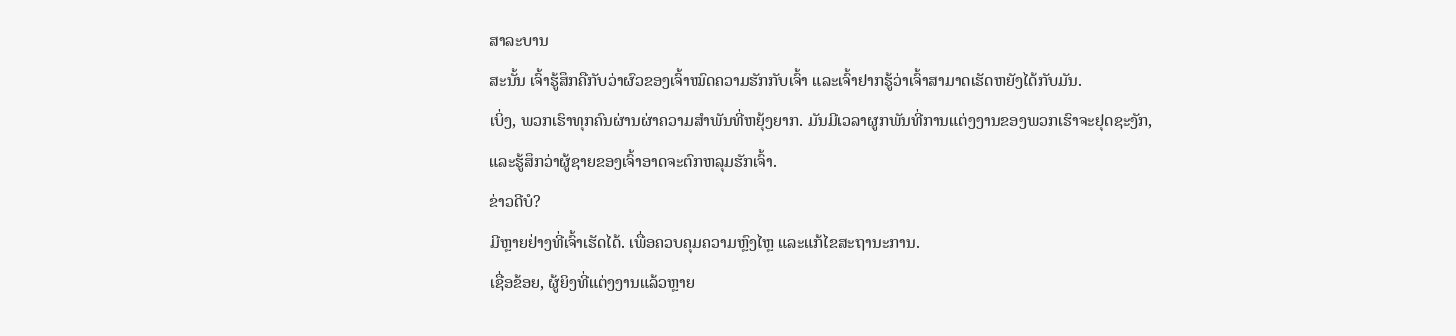ສາລະບານ
ສະນັ້ນ ເຈົ້າຮູ້ສຶກຄືກັບວ່າຜົວຂອງເຈົ້າໝົດຄວາມຮັກກັບເຈົ້າ ແລະເຈົ້າຢາກຮູ້ວ່າເຈົ້າສາມາດເຮັດຫຍັງໄດ້ກັບມັນ.
ເບິ່ງ, ພວກເຮົາທຸກຄົນຜ່ານຜ່າຄວາມສຳພັນທີ່ຫຍຸ້ງຍາກ. ມັນມີເວລາຜູກພັນທີ່ການແຕ່ງງານຂອງພວກເຮົາຈະຢຸດຊະງັກ, ແລະຮູ້ສຶກວ່າຜູ້ຊາຍຂອງເຈົ້າອາດຈະຕົກຫລຸມຮັກເຈົ້າ.
ຂ່າວດີບໍ?
ມີຫຼາຍຢ່າງທີ່ເຈົ້າເຮັດໄດ້. ເພື່ອຄວບຄຸມຄວາມຫຼົງໄຫຼ ແລະແກ້ໄຂສະຖານະການ.
ເຊື່ອຂ້ອຍ, ຜູ້ຍິງທີ່ແຕ່ງງານແລ້ວຫຼາຍ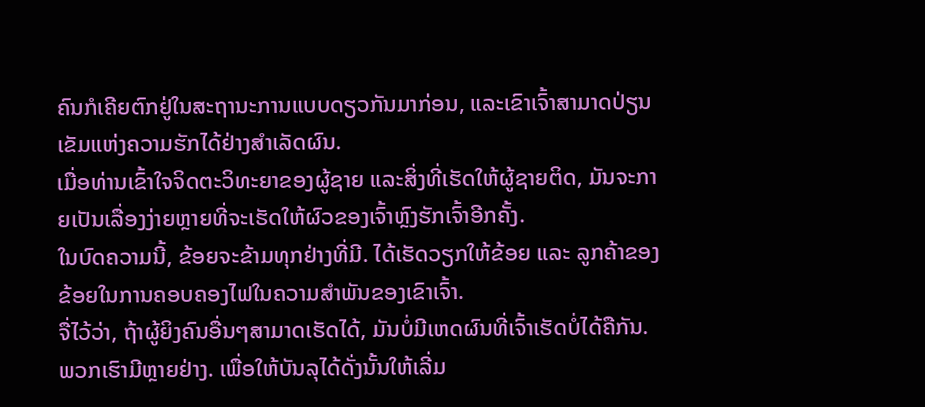ຄົນກໍເຄີຍຕົກຢູ່ໃນສະຖານະການແບບດຽວກັນມາກ່ອນ, ແລະເຂົາເຈົ້າສາມາດປ່ຽນເຂັມແຫ່ງຄວາມຮັກໄດ້ຢ່າງສຳເລັດຜົນ.
ເມື່ອທ່ານເຂົ້າໃຈຈິດຕະວິທະຍາຂອງຜູ້ຊາຍ ແລະສິ່ງທີ່ເຮັດໃຫ້ຜູ້ຊາຍຕິດ, ມັນຈະກາຍເປັນເລື່ອງງ່າຍຫຼາຍທີ່ຈະເຮັດໃຫ້ຜົວຂອງເຈົ້າຫຼົງຮັກເຈົ້າອີກຄັ້ງ.
ໃນບົດຄວາມນີ້, ຂ້ອຍຈະຂ້າມທຸກຢ່າງທີ່ມີ. ໄດ້ເຮັດວຽກໃຫ້ຂ້ອຍ ແລະ ລູກຄ້າຂອງຂ້ອຍໃນການຄອບຄອງໄຟໃນຄວາມສຳພັນຂອງເຂົາເຈົ້າ.
ຈື່ໄວ້ວ່າ, ຖ້າຜູ້ຍິງຄົນອື່ນໆສາມາດເຮັດໄດ້, ມັນບໍ່ມີເຫດຜົນທີ່ເຈົ້າເຮັດບໍ່ໄດ້ຄືກັນ.
ພວກເຮົາມີຫຼາຍຢ່າງ. ເພື່ອໃຫ້ບັນລຸໄດ້ດັ່ງນັ້ນໃຫ້ເລີ່ມ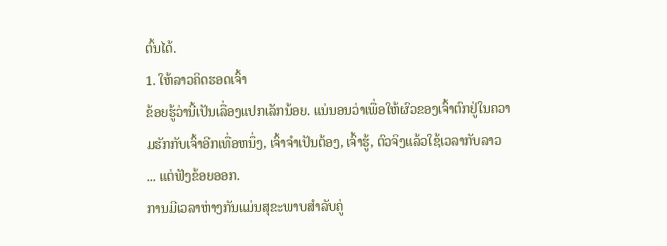ຕົ້ນໄດ້.
1. ໃຫ້ລາວຄິດຮອດເຈົ້າ
ຂ້ອຍຮູ້ວ່ານີ້ເປັນເລື່ອງແປກເລັກນ້ອຍ. ແນ່ນອນວ່າເພື່ອໃຫ້ຜົວຂອງເຈົ້າຕົກຢູ່ໃນຄວາມຮັກກັບເຈົ້າອີກເທື່ອຫນຶ່ງ, ເຈົ້າຈໍາເປັນຕ້ອງ, ເຈົ້າຮູ້, ຕົວຈິງແລ້ວໃຊ້ເວລາກັບລາວ ... ແຕ່ຟັງຂ້ອຍອອກ.
ການມີເວລາຫ່າງກັນແມ່ນສຸຂະພາບສໍາລັບຄູ່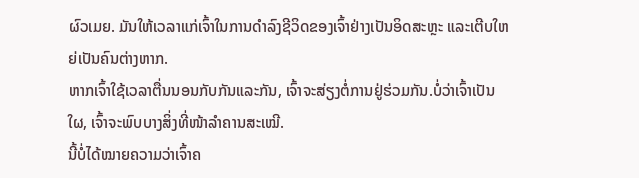ຜົວເມຍ. ມັນໃຫ້ເວລາແກ່ເຈົ້າໃນການດຳລົງຊີວິດຂອງເຈົ້າຢ່າງເປັນອິດສະຫຼະ ແລະເຕີບໃຫຍ່ເປັນຄົນຕ່າງຫາກ.
ຫາກເຈົ້າໃຊ້ເວລາຕື່ນນອນກັບກັນແລະກັນ, ເຈົ້າຈະສ່ຽງຕໍ່ການຢູ່ຮ່ວມກັນ.ບໍ່ວ່າເຈົ້າເປັນໃຜ, ເຈົ້າຈະພົບບາງສິ່ງທີ່ໜ້າລຳຄານສະເໝີ.
ນີ້ບໍ່ໄດ້ໝາຍຄວາມວ່າເຈົ້າຄ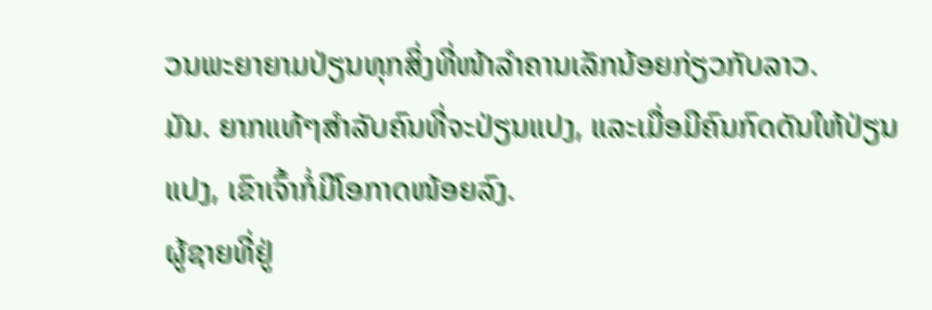ວນພະຍາຍາມປ່ຽນທຸກສິ່ງທີ່ໜ້າລຳຄານເລັກນ້ອຍກ່ຽວກັບລາວ.
ມັນ. ຍາກແທ້ໆສຳລັບຄົນທີ່ຈະປ່ຽນແປງ, ແລະເມື່ອມີຄົນກົດດັນໃຫ້ປ່ຽນແປງ, ເຂົາເຈົ້າກໍ່ມີໂອກາດໜ້ອຍລົງ.
ຜູ້ຊາຍທີ່ຢູ່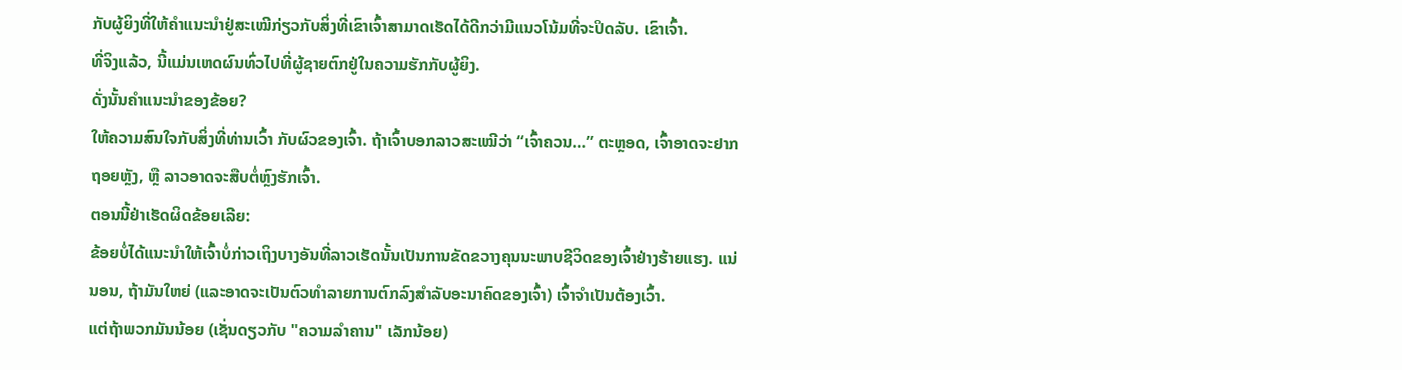ກັບຜູ້ຍິງທີ່ໃຫ້ຄຳແນະນຳຢູ່ສະເໝີກ່ຽວກັບສິ່ງທີ່ເຂົາເຈົ້າສາມາດເຮັດໄດ້ດີກວ່າມີແນວໂນ້ມທີ່ຈະປິດລັບ. ເຂົາເຈົ້າ.
ທີ່ຈິງແລ້ວ, ນີ້ແມ່ນເຫດຜົນທົ່ວໄປທີ່ຜູ້ຊາຍຕົກຢູ່ໃນຄວາມຮັກກັບຜູ້ຍິງ.
ດັ່ງນັ້ນຄໍາແນະນໍາຂອງຂ້ອຍ?
ໃຫ້ຄວາມສົນໃຈກັບສິ່ງທີ່ທ່ານເວົ້າ ກັບຜົວຂອງເຈົ້າ. ຖ້າເຈົ້າບອກລາວສະເໝີວ່າ “ເຈົ້າຄວນ…” ຕະຫຼອດ, ເຈົ້າອາດຈະຢາກຖອຍຫຼັງ, ຫຼື ລາວອາດຈະສືບຕໍ່ຫຼົງຮັກເຈົ້າ.
ຕອນນີ້ຢ່າເຮັດຜິດຂ້ອຍເລີຍ:
ຂ້ອຍບໍ່ໄດ້ແນະນຳໃຫ້ເຈົ້າບໍ່ກ່າວເຖິງບາງອັນທີ່ລາວເຮັດນັ້ນເປັນການຂັດຂວາງຄຸນນະພາບຊີວິດຂອງເຈົ້າຢ່າງຮ້າຍແຮງ. ແນ່ນອນ, ຖ້າມັນໃຫຍ່ (ແລະອາດຈະເປັນຕົວທໍາລາຍການຕົກລົງສໍາລັບອະນາຄົດຂອງເຈົ້າ) ເຈົ້າຈໍາເປັນຕ້ອງເວົ້າ.
ແຕ່ຖ້າພວກມັນນ້ອຍ (ເຊັ່ນດຽວກັບ "ຄວາມລໍາຄານ" ເລັກນ້ອຍ)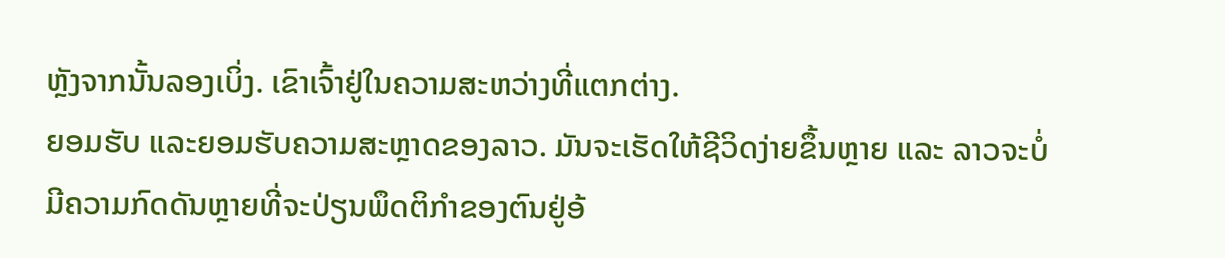ຫຼັງຈາກນັ້ນລອງເບິ່ງ. ເຂົາເຈົ້າຢູ່ໃນຄວາມສະຫວ່າງທີ່ແຕກຕ່າງ.
ຍອມຮັບ ແລະຍອມຮັບຄວາມສະຫຼາດຂອງລາວ. ມັນຈະເຮັດໃຫ້ຊີວິດງ່າຍຂຶ້ນຫຼາຍ ແລະ ລາວຈະບໍ່ມີຄວາມກົດດັນຫຼາຍທີ່ຈະປ່ຽນພຶດຕິກຳຂອງຕົນຢູ່ອ້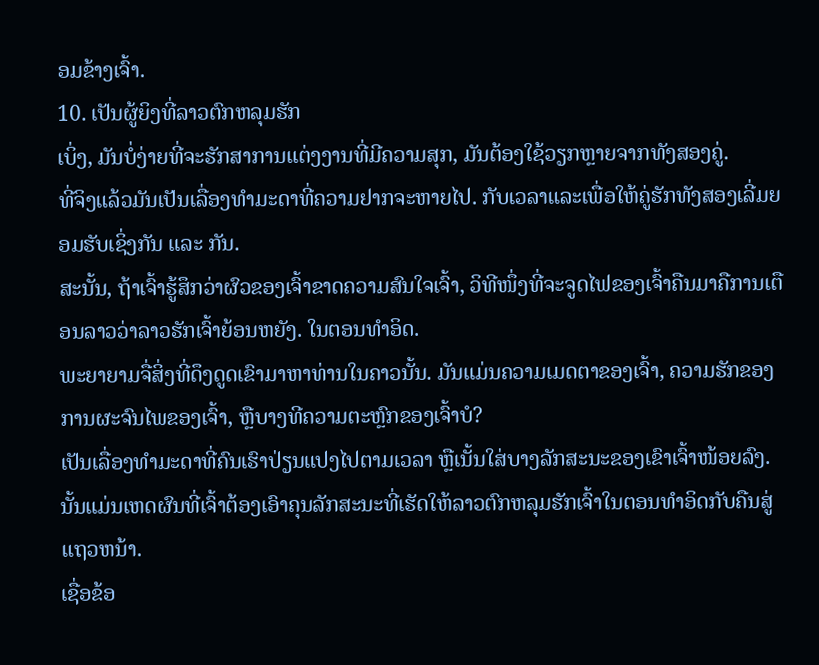ອມຂ້າງເຈົ້າ.
10. ເປັນຜູ້ຍິງທີ່ລາວຕົກຫລຸມຮັກ
ເບິ່ງ, ມັນບໍ່ງ່າຍທີ່ຈະຮັກສາການແຕ່ງງານທີ່ມີຄວາມສຸກ, ມັນຕ້ອງໃຊ້ວຽກຫຼາຍຈາກທັງສອງຄູ່.
ທີ່ຈິງແລ້ວມັນເປັນເລື່ອງທຳມະດາທີ່ຄວາມຢາກຈະຫາຍໄປ. ກັບເວລາແລະເພື່ອໃຫ້ຄູ່ຮັກທັງສອງເລີ່ມຍອມຮັບເຊິ່ງກັນ ແລະ ກັນ.
ສະນັ້ນ, ຖ້າເຈົ້າຮູ້ສຶກວ່າຜົວຂອງເຈົ້າຂາດຄວາມສົນໃຈເຈົ້າ, ວິທີໜຶ່ງທີ່ຈະຈູດໄຟຂອງເຈົ້າຄືນມາຄືການເຕືອນລາວວ່າລາວຮັກເຈົ້າຍ້ອນຫຍັງ. ໃນຕອນທໍາອິດ.
ພະຍາຍາມຈື່ສິ່ງທີ່ດຶງດູດເຂົາມາຫາທ່ານໃນຄາວນັ້ນ. ມັນແມ່ນຄວາມເມດຕາຂອງເຈົ້າ, ຄວາມຮັກຂອງການຜະຈົນໄພຂອງເຈົ້າ, ຫຼືບາງທີຄວາມຕະຫຼົກຂອງເຈົ້າບໍ?
ເປັນເລື່ອງທຳມະດາທີ່ຄົນເຮົາປ່ຽນແປງໄປຕາມເວລາ ຫຼືເນັ້ນໃສ່ບາງລັກສະນະຂອງເຂົາເຈົ້າໜ້ອຍລົງ. ນັ້ນແມ່ນເຫດຜົນທີ່ເຈົ້າຕ້ອງເອົາຄຸນລັກສະນະທີ່ເຮັດໃຫ້ລາວຕົກຫລຸມຮັກເຈົ້າໃນຕອນທໍາອິດກັບຄືນສູ່ແຖວຫນ້າ.
ເຊື່ອຂ້ອ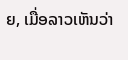ຍ, ເມື່ອລາວເຫັນວ່າ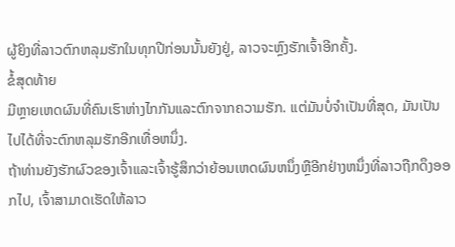ຜູ້ຍິງທີ່ລາວຕົກຫລຸມຮັກໃນທຸກປີກ່ອນນັ້ນຍັງຢູ່, ລາວຈະຫຼົງຮັກເຈົ້າອີກຄັ້ງ.
ຂໍ້ສຸດທ້າຍ
ມີຫຼາຍເຫດຜົນທີ່ຄົນເຮົາຫ່າງໄກກັນແລະຕົກຈາກຄວາມຮັກ. ແຕ່ມັນບໍ່ຈໍາເປັນທີ່ສຸດ, ມັນເປັນໄປໄດ້ທີ່ຈະຕົກຫລຸມຮັກອີກເທື່ອຫນຶ່ງ.
ຖ້າທ່ານຍັງຮັກຜົວຂອງເຈົ້າແລະເຈົ້າຮູ້ສຶກວ່າຍ້ອນເຫດຜົນຫນຶ່ງຫຼືອີກຢ່າງຫນຶ່ງທີ່ລາວຖືກດຶງອອກໄປ, ເຈົ້າສາມາດເຮັດໃຫ້ລາວ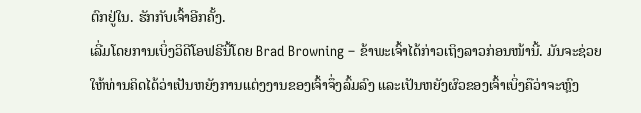ຕົກຢູ່ໃນ. ຮັກກັບເຈົ້າອີກຄັ້ງ.
ເລີ່ມໂດຍການເບິ່ງວິດີໂອຟຣີນີ້ໂດຍ Brad Browning – ຂ້າພະເຈົ້າໄດ້ກ່າວເຖິງລາວກ່ອນໜ້ານີ້. ມັນຈະຊ່ວຍໃຫ້ທ່ານຄິດໄດ້ວ່າເປັນຫຍັງການແຕ່ງງານຂອງເຈົ້າຈຶ່ງລົ້ມລົງ ແລະເປັນຫຍັງຜົວຂອງເຈົ້າເບິ່ງຄືວ່າຈະຫຼົງ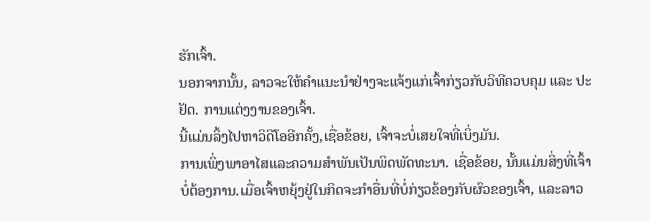ຮັກເຈົ້າ.
ນອກຈາກນັ້ນ, ລາວຈະໃຫ້ຄຳແນະນຳຢ່າງຈະແຈ້ງແກ່ເຈົ້າກ່ຽວກັບວິທີຄວບຄຸມ ແລະ ປະຢັດ. ການແຕ່ງງານຂອງເຈົ້າ.
ນີ້ແມ່ນລິ້ງໄປຫາວິດີໂອອີກຄັ້ງ,ເຊື່ອຂ້ອຍ, ເຈົ້າຈະບໍ່ເສຍໃຈທີ່ເບິ່ງມັນ.
ການເພິ່ງພາອາໄສແລະຄວາມສໍາພັນເປັນພິດພັດທະນາ. ເຊື່ອຂ້ອຍ, ນັ້ນແມ່ນສິ່ງທີ່ເຈົ້າບໍ່ຕ້ອງການ.ເມື່ອເຈົ້າຫຍຸ້ງຢູ່ໃນກິດຈະກຳອື່ນທີ່ບໍ່ກ່ຽວຂ້ອງກັບຜົວຂອງເຈົ້າ, ແລະລາວ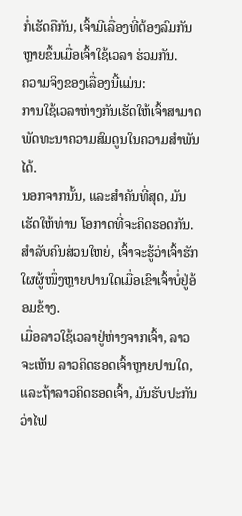ກໍ່ເຮັດຄືກັນ, ເຈົ້າມີເລື່ອງທີ່ຕ້ອງລົມກັນຫຼາຍຂຶ້ນເມື່ອເຈົ້າໃຊ້ເວລາ ຮ່ວມກັນ.
ຄວາມຈິງຂອງເລື່ອງນີ້ແມ່ນ:
ການໃຊ້ເວລາຫ່າງກັນເຮັດໃຫ້ເຈົ້າສາມາດພັດທະນາຄວາມສົມດູນໃນຄວາມສໍາພັນໄດ້.
ນອກຈາກນັ້ນ, ແລະສໍາຄັນທີ່ສຸດ, ມັນເຮັດໃຫ້ທ່ານ ໂອກາດທີ່ຈະຄິດຮອດກັນ.
ສຳລັບຄົນສ່ວນໃຫຍ່, ເຈົ້າຈະຮູ້ວ່າເຈົ້າຮັກໃຜຜູ້ໜຶ່ງຫຼາຍປານໃດເມື່ອເຂົາເຈົ້າບໍ່ຢູ່ອ້ອມຂ້າງ.
ເມື່ອລາວໃຊ້ເວລາຢູ່ຫ່າງຈາກເຈົ້າ, ລາວຈະເຫັນ ລາວຄິດຮອດເຈົ້າຫຼາຍປານໃດ, ແລະຖ້າລາວຄິດຮອດເຈົ້າ, ມັນຮັບປະກັນວ່າໄຟ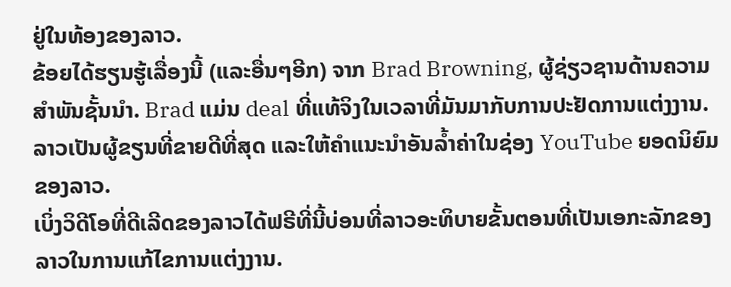ຢູ່ໃນທ້ອງຂອງລາວ.
ຂ້ອຍໄດ້ຮຽນຮູ້ເລື່ອງນີ້ (ແລະອື່ນໆອີກ) ຈາກ Brad Browning, ຜູ້ຊ່ຽວຊານດ້ານຄວາມສໍາພັນຊັ້ນນໍາ. Brad ແມ່ນ deal ທີ່ແທ້ຈິງໃນເວລາທີ່ມັນມາກັບການປະຢັດການແຕ່ງງານ. ລາວເປັນຜູ້ຂຽນທີ່ຂາຍດີທີ່ສຸດ ແລະໃຫ້ຄຳແນະນຳອັນລ້ຳຄ່າໃນຊ່ອງ YouTube ຍອດນິຍົມຂອງລາວ.
ເບິ່ງວິດີໂອທີ່ດີເລີດຂອງລາວໄດ້ຟຣີທີ່ນີ້ບ່ອນທີ່ລາວອະທິບາຍຂັ້ນຕອນທີ່ເປັນເອກະລັກຂອງລາວໃນການແກ້ໄຂການແຕ່ງງານ.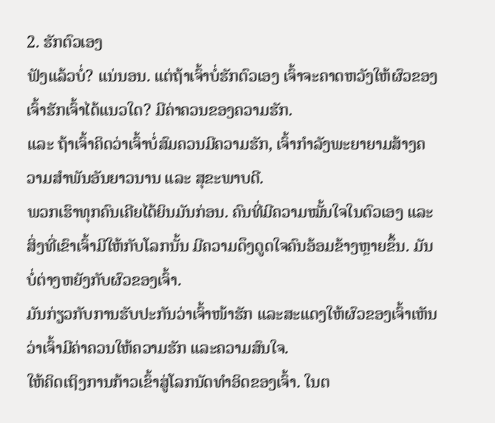2. ຮັກຕົວເອງ
ຟັງແລ້ວບໍ່? ແນ່ນອນ. ແຕ່ຖ້າເຈົ້າບໍ່ຮັກຕົວເອງ ເຈົ້າຈະຄາດຫວັງໃຫ້ຜົວຂອງເຈົ້າຮັກເຈົ້າໄດ້ແນວໃດ? ມີຄ່າຄວນຂອງຄວາມຮັກ.
ແລະ ຖ້າເຈົ້າຄິດວ່າເຈົ້າບໍ່ສົມຄວນມີຄວາມຮັກ, ເຈົ້າກຳລັງພະຍາຍາມສ້າງຄວາມສໍາພັນອັນຍາວນານ ແລະ ສຸຂະພາບດີ.
ພວກເຮົາທຸກຄົນເຄີຍໄດ້ຍິນມັນກ່ອນ. ຄົນທີ່ມີຄວາມໝັ້ນໃຈໃນຕົວເອງ ແລະສິ່ງທີ່ເຂົາເຈົ້າມີໃຫ້ກັບໂລກນັ້ນ ມີຄວາມດຶງດູດໃຈຄົນອ້ອມຂ້າງຫຼາຍຂຶ້ນ. ມັນບໍ່ຕ່າງຫຍັງກັບຜົວຂອງເຈົ້າ.
ມັນກ່ຽວກັບການຮັບປະກັນວ່າເຈົ້າໜ້າຮັກ ແລະສະແດງໃຫ້ຜົວຂອງເຈົ້າເຫັນວ່າເຈົ້າມີຄ່າຄວນໃຫ້ຄວາມຮັກ ແລະຄວາມສົນໃຈ.
ໃຫ້ຄິດເຖິງການກ້າວເຂົ້າສູ່ໂລກນັດທຳອິດຂອງເຈົ້າ. ໃນຕ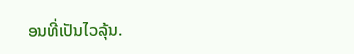ອນທີ່ເປັນໄວລຸ້ນ.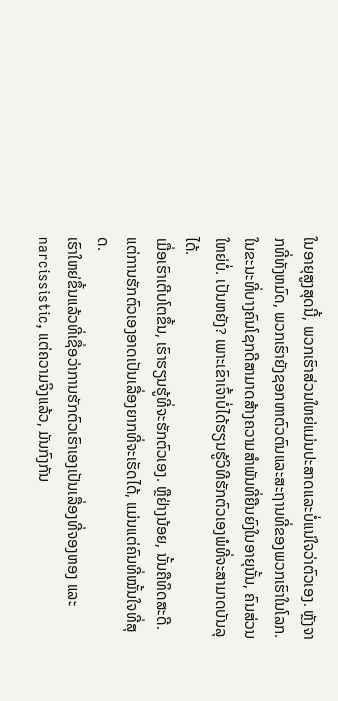ໃນອາຍຸສູງສຸດນີ້, ພວກເຮົາສ່ວນໃຫຍ່ແມ່ນປະສາດແລະບໍ່ແນ່ໃຈວ່າຕົວເອງ. ຫຼັງຈາກທີ່ທັງຫມົດ, ພວກເຮົາຍັງຊອກຫາຕົວຕົນແລະສະຖານທີ່ຂອງພວກເຮົາໃນໂລກ.
ໃນຂະນະທີ່ບາງຄົນໂຊກດີສາມາດສ້າງຄວາມສໍາພັນທີ່ຍືນຍົງໃນອາຍຸນັ້ນ, ຄົນສ່ວນໃຫຍ່ບໍ່. ເປັນຫຍັງ? ເພາະເຂົາເຈົ້າບໍ່ໄດ້ຮຽນຮູ້ວິທີຮັກຕົວເອງພໍທີ່ຈະສາມາດບັນລຸໄດ້.
ເມື່ອເຮົາເຕີບໂຕຂຶ້ນ, ເຮົາຮຽນຮູ້ທີ່ຈະຮັກຕົວເອງ. ຫຼືຢ່າງນ້ອຍ, ນັ້ນຄືທິດສະດີ.
ແຕ່ການຮັກຕົວເອງອາດເປັນເລື່ອງຍາກທີ່ຈະເຮັດໄດ້, ແມ່ນແຕ່ຄົນທີ່ໝັ້ນໃຈທີ່ສຸດ.
ເຮົາໃຫຍ່ຂຶ້ນແລ້ວທີ່ເຊື່ອວ່າການຮັກຕົວເຮົາເອງເປັນເລື່ອງທີ່ຈອງຫອງ ແລະ narcissistic, ແຕ່ຄວາມຈິງແລ້ວ, ມັນກົງກັນ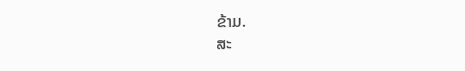ຂ້າມ.
ສະ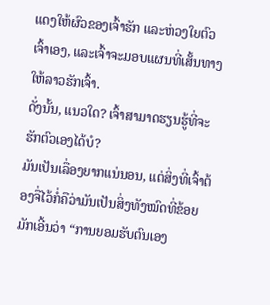ແດງໃຫ້ຜົວຂອງເຈົ້າຮັກ ແລະຫ່ວງໃຍຕົວເຈົ້າເອງ, ແລະເຈົ້າຈະມອບແຜນທີ່ເສັ້ນທາງໃຫ້ລາວຮັກເຈົ້າ.
ດັ່ງນັ້ນ, ແນວໃດ? ເຈົ້າສາມາດຮຽນຮູ້ທີ່ຈະຮັກຕົວເອງໄດ້ບໍ?
ມັນເປັນເລື່ອງຍາກແນ່ນອນ, ແຕ່ສິ່ງທີ່ເຈົ້າຕ້ອງຈື່ໄວ້ກໍ່ຄືວ່າມັນເປັນສິ່ງທັງໝົດທີ່ຂ້ອຍມັກເອີ້ນວ່າ “ການຍອມຮັບຕົນເອງ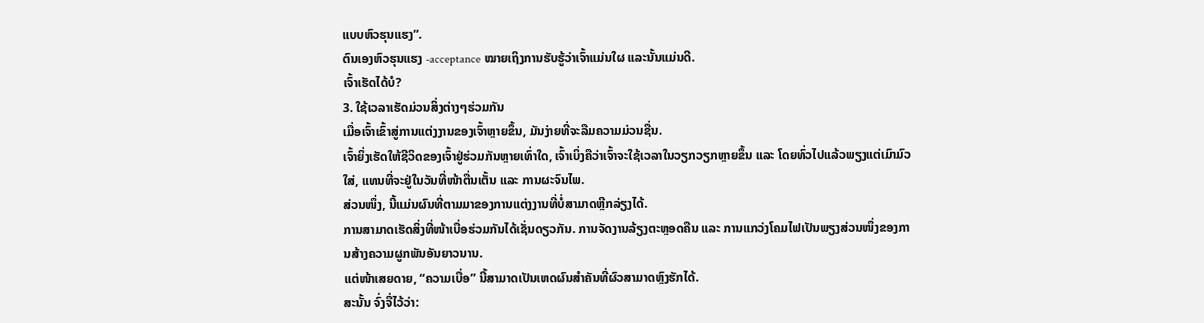ແບບຫົວຮຸນແຮງ”.
ຕົນເອງຫົວຮຸນແຮງ -acceptance ໝາຍເຖິງການຮັບຮູ້ວ່າເຈົ້າແມ່ນໃຜ ແລະນັ້ນແມ່ນດີ.
ເຈົ້າເຮັດໄດ້ບໍ?
3. ໃຊ້ເວລາເຮັດມ່ວນສິ່ງຕ່າງໆຮ່ວມກັນ
ເມື່ອເຈົ້າເຂົ້າສູ່ການແຕ່ງງານຂອງເຈົ້າຫຼາຍຂຶ້ນ, ມັນງ່າຍທີ່ຈະລືມຄວາມມ່ວນຊື່ນ.
ເຈົ້າຍິ່ງເຮັດໃຫ້ຊີວິດຂອງເຈົ້າຢູ່ຮ່ວມກັນຫຼາຍເທົ່າໃດ, ເຈົ້າເບິ່ງຄືວ່າເຈົ້າຈະໃຊ້ເວລາໃນວຽກວຽກຫຼາຍຂຶ້ນ ແລະ ໂດຍທົ່ວໄປແລ້ວພຽງແຕ່ເມົາມົວໃສ່, ແທນທີ່ຈະຢູ່ໃນວັນທີ່ໜ້າຕື່ນເຕັ້ນ ແລະ ການຜະຈົນໄພ.
ສ່ວນໜຶ່ງ, ນີ້ແມ່ນຜົນທີ່ຕາມມາຂອງການແຕ່ງງານທີ່ບໍ່ສາມາດຫຼີກລ່ຽງໄດ້.
ການສາມາດເຮັດສິ່ງທີ່ໜ້າເບື່ອຮ່ວມກັນໄດ້ເຊັ່ນດຽວກັນ. ການຈັດງານລ້ຽງຕະຫຼອດຄືນ ແລະ ການແກວ່ງໂຄມໄຟເປັນພຽງສ່ວນໜຶ່ງຂອງການສ້າງຄວາມຜູກພັນອັນຍາວນານ.
ແຕ່ໜ້າເສຍດາຍ, “ຄວາມເບື່ອ” ນີ້ສາມາດເປັນເຫດຜົນສຳຄັນທີ່ຜົວສາມາດຫຼົງຮັກໄດ້.
ສະນັ້ນ ຈົ່ງຈື່ໄວ້ວ່າ: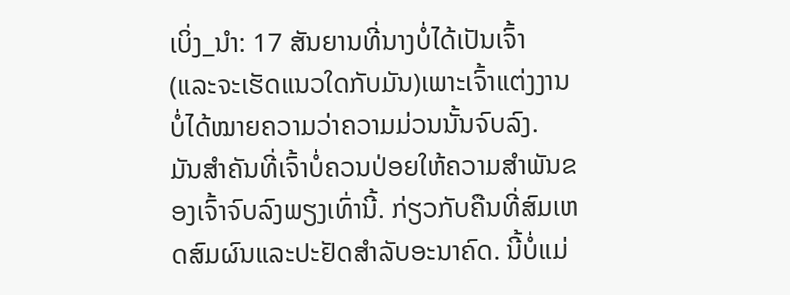ເບິ່ງ_ນຳ: 17 ສັນຍານທີ່ນາງບໍ່ໄດ້ເປັນເຈົ້າ (ແລະຈະເຮັດແນວໃດກັບມັນ)ເພາະເຈົ້າແຕ່ງງານບໍ່ໄດ້ໝາຍຄວາມວ່າຄວາມມ່ວນນັ້ນຈົບລົງ.
ມັນສຳຄັນທີ່ເຈົ້າບໍ່ຄວນປ່ອຍໃຫ້ຄວາມສຳພັນຂອງເຈົ້າຈົບລົງພຽງເທົ່ານີ້. ກ່ຽວກັບຄືນທີ່ສົມເຫດສົມຜົນແລະປະຢັດສໍາລັບອະນາຄົດ. ນີ້ບໍ່ແມ່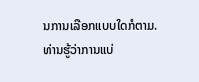ນການເລືອກແບບໃດກໍຕາມ.
ທ່ານຮູ້ວ່າການແບ່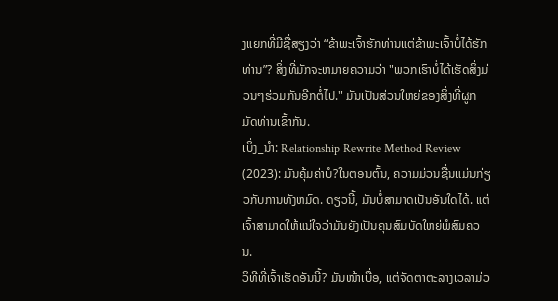ງແຍກທີ່ມີຊື່ສຽງວ່າ “ຂ້າພະເຈົ້າຮັກທ່ານແຕ່ຂ້າພະເຈົ້າບໍ່ໄດ້ຮັກທ່ານ”? ສິ່ງທີ່ມັກຈະຫມາຍຄວາມວ່າ "ພວກເຮົາບໍ່ໄດ້ເຮັດສິ່ງມ່ວນໆຮ່ວມກັນອີກຕໍ່ໄປ." ມັນເປັນສ່ວນໃຫຍ່ຂອງສິ່ງທີ່ຜູກມັດທ່ານເຂົ້າກັນ.
ເບິ່ງ_ນຳ: Relationship Rewrite Method Review (2023): ມັນຄຸ້ມຄ່າບໍ?ໃນຕອນຕົ້ນ, ຄວາມມ່ວນຊື່ນແມ່ນກ່ຽວກັບການທັງຫມົດ. ດຽວນີ້, ມັນບໍ່ສາມາດເປັນອັນໃດໄດ້. ແຕ່ເຈົ້າສາມາດໃຫ້ແນ່ໃຈວ່າມັນຍັງເປັນຄຸນສົມບັດໃຫຍ່ພໍສົມຄວນ.
ວິທີທີ່ເຈົ້າເຮັດອັນນີ້? ມັນໜ້າເບື່ອ, ແຕ່ຈັດຕາຕະລາງເວລາມ່ວ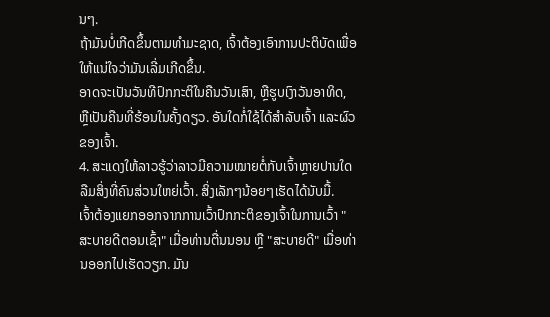ນໆ.
ຖ້າມັນບໍ່ເກີດຂຶ້ນຕາມທຳມະຊາດ, ເຈົ້າຕ້ອງເອົາການປະຕິບັດເພື່ອໃຫ້ແນ່ໃຈວ່າມັນເລີ່ມເກີດຂຶ້ນ.
ອາດຈະເປັນວັນທີປົກກະຕິໃນຄືນວັນເສົາ, ຫຼືຮູບເງົາວັນອາທິດ, ຫຼືເປັນຄືນທີ່ຮ້ອນໃນຄັ້ງດຽວ. ອັນໃດກໍ່ໃຊ້ໄດ້ສຳລັບເຈົ້າ ແລະຜົວຂອງເຈົ້າ.
4. ສະແດງໃຫ້ລາວຮູ້ວ່າລາວມີຄວາມໝາຍຕໍ່ກັບເຈົ້າຫຼາຍປານໃດ
ລືມສິ່ງທີ່ຄົນສ່ວນໃຫຍ່ເວົ້າ. ສິ່ງເລັກໆນ້ອຍໆເຮັດໄດ້ນັບມື້.
ເຈົ້າຕ້ອງແຍກອອກຈາກການເວົ້າປົກກະຕິຂອງເຈົ້າໃນການເວົ້າ "ສະບາຍດີຕອນເຊົ້າ" ເມື່ອທ່ານຕື່ນນອນ ຫຼື "ສະບາຍດີ" ເມື່ອທ່ານອອກໄປເຮັດວຽກ. ມັນ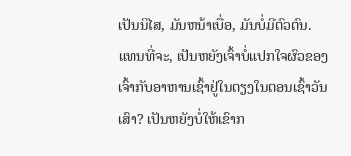ເປັນນິໄສ, ມັນຫນ້າເບື່ອ, ມັນບໍ່ມີຕົວຕົນ.
ແທນທີ່ຈະ, ເປັນຫຍັງເຈົ້າບໍ່ແປກໃຈຜົວຂອງເຈົ້າກັບອາຫານເຊົ້າຢູ່ໃນຕຽງໃນຕອນເຊົ້າວັນເສົາ? ເປັນຫຍັງບໍ່ໃຫ້ເຂົາກ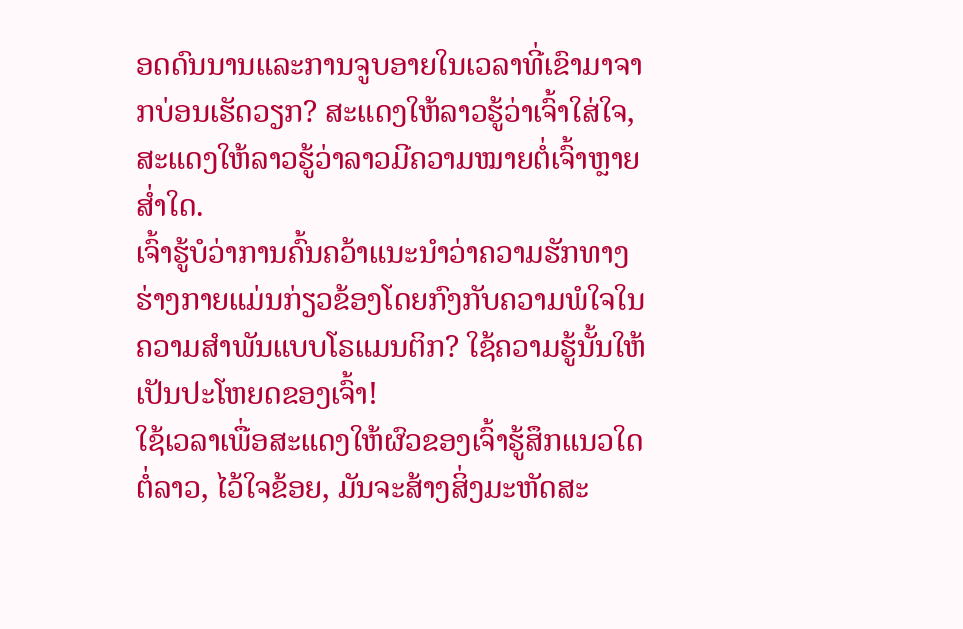ອດດົນນານແລະການຈູບອາຍໃນເວລາທີ່ເຂົາມາຈາກບ່ອນເຮັດວຽກ? ສະແດງໃຫ້ລາວຮູ້ວ່າເຈົ້າໃສ່ໃຈ, ສະແດງໃຫ້ລາວຮູ້ວ່າລາວມີຄວາມໝາຍຕໍ່ເຈົ້າຫຼາຍສໍ່າໃດ.
ເຈົ້າຮູ້ບໍວ່າການຄົ້ນຄວ້າແນະນຳວ່າຄວາມຮັກທາງຮ່າງກາຍແມ່ນກ່ຽວຂ້ອງໂດຍກົງກັບຄວາມພໍໃຈໃນຄວາມສຳພັນແບບໂຣແມນຕິກ? ໃຊ້ຄວາມຮູ້ນັ້ນໃຫ້ເປັນປະໂຫຍດຂອງເຈົ້າ!
ໃຊ້ເວລາເພື່ອສະແດງໃຫ້ຜົວຂອງເຈົ້າຮູ້ສຶກແນວໃດຕໍ່ລາວ, ໄວ້ໃຈຂ້ອຍ, ມັນຈະສ້າງສິ່ງມະຫັດສະ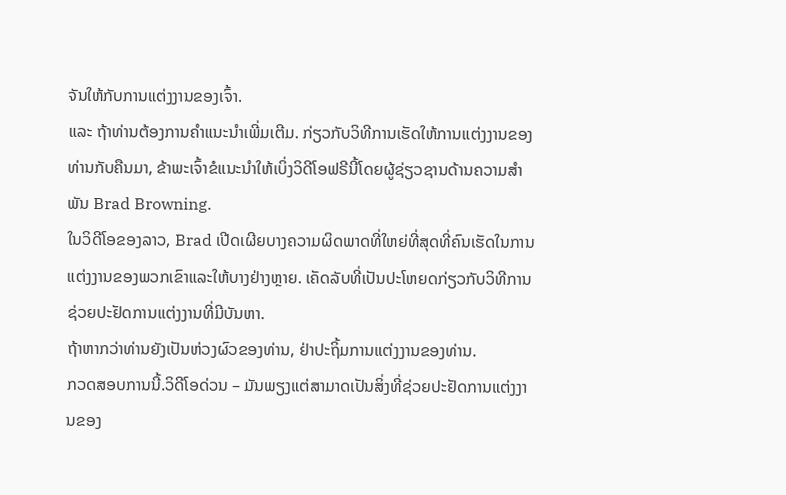ຈັນໃຫ້ກັບການແຕ່ງງານຂອງເຈົ້າ.
ແລະ ຖ້າທ່ານຕ້ອງການຄໍາແນະນໍາເພີ່ມເຕີມ. ກ່ຽວກັບວິທີການເຮັດໃຫ້ການແຕ່ງງານຂອງທ່ານກັບຄືນມາ, ຂ້າພະເຈົ້າຂໍແນະນໍາໃຫ້ເບິ່ງວິດີໂອຟຣີນີ້ໂດຍຜູ້ຊ່ຽວຊານດ້ານຄວາມສໍາພັນ Brad Browning.
ໃນວິດີໂອຂອງລາວ, Brad ເປີດເຜີຍບາງຄວາມຜິດພາດທີ່ໃຫຍ່ທີ່ສຸດທີ່ຄົນເຮັດໃນການແຕ່ງງານຂອງພວກເຂົາແລະໃຫ້ບາງຢ່າງຫຼາຍ. ເຄັດລັບທີ່ເປັນປະໂຫຍດກ່ຽວກັບວິທີການຊ່ວຍປະຢັດການແຕ່ງງານທີ່ມີບັນຫາ.
ຖ້າຫາກວ່າທ່ານຍັງເປັນຫ່ວງຜົວຂອງທ່ານ, ຢ່າປະຖິ້ມການແຕ່ງງານຂອງທ່ານ.
ກວດສອບການນີ້.ວິດີໂອດ່ວນ – ມັນພຽງແຕ່ສາມາດເປັນສິ່ງທີ່ຊ່ວຍປະຢັດການແຕ່ງງານຂອງ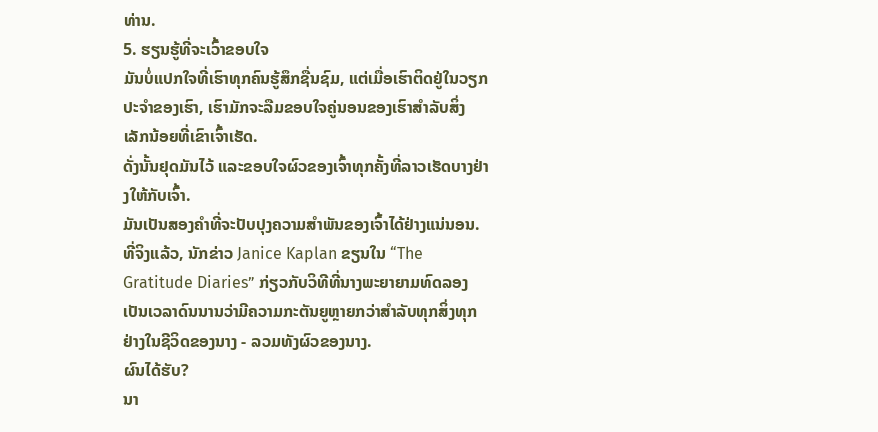ທ່ານ.
5. ຮຽນຮູ້ທີ່ຈະເວົ້າຂອບໃຈ
ມັນບໍ່ແປກໃຈທີ່ເຮົາທຸກຄົນຮູ້ສຶກຊື່ນຊົມ, ແຕ່ເມື່ອເຮົາຕິດຢູ່ໃນວຽກປະຈຳຂອງເຮົາ, ເຮົາມັກຈະລືມຂອບໃຈຄູ່ນອນຂອງເຮົາສຳລັບສິ່ງເລັກນ້ອຍທີ່ເຂົາເຈົ້າເຮັດ.
ດັ່ງນັ້ນຢຸດມັນໄວ້ ແລະຂອບໃຈຜົວຂອງເຈົ້າທຸກຄັ້ງທີ່ລາວເຮັດບາງຢ່າງໃຫ້ກັບເຈົ້າ.
ມັນເປັນສອງຄຳທີ່ຈະປັບປຸງຄວາມສຳພັນຂອງເຈົ້າໄດ້ຢ່າງແນ່ນອນ.
ທີ່ຈິງແລ້ວ, ນັກຂ່າວ Janice Kaplan ຂຽນໃນ “The Gratitude Diaries” ກ່ຽວກັບວິທີທີ່ນາງພະຍາຍາມທົດລອງເປັນເວລາດົນນານວ່າມີຄວາມກະຕັນຍູຫຼາຍກວ່າສໍາລັບທຸກສິ່ງທຸກຢ່າງໃນຊີວິດຂອງນາງ - ລວມທັງຜົວຂອງນາງ.
ຜົນໄດ້ຮັບ?
ນາ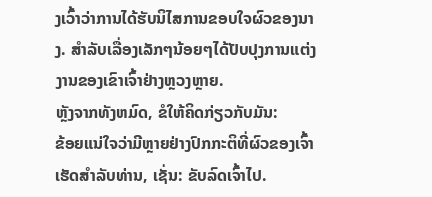ງເວົ້າວ່າການໄດ້ຮັບນິໄສການຂອບໃຈຜົວຂອງນາງ. ສໍາລັບເລື່ອງເລັກໆນ້ອຍໆໄດ້ປັບປຸງການແຕ່ງງານຂອງເຂົາເຈົ້າຢ່າງຫຼວງຫຼາຍ.
ຫຼັງຈາກທັງຫມົດ, ຂໍໃຫ້ຄິດກ່ຽວກັບມັນ:
ຂ້ອຍແນ່ໃຈວ່າມີຫຼາຍຢ່າງປົກກະຕິທີ່ຜົວຂອງເຈົ້າເຮັດສໍາລັບທ່ານ, ເຊັ່ນ: ຂັບລົດເຈົ້າໄປ.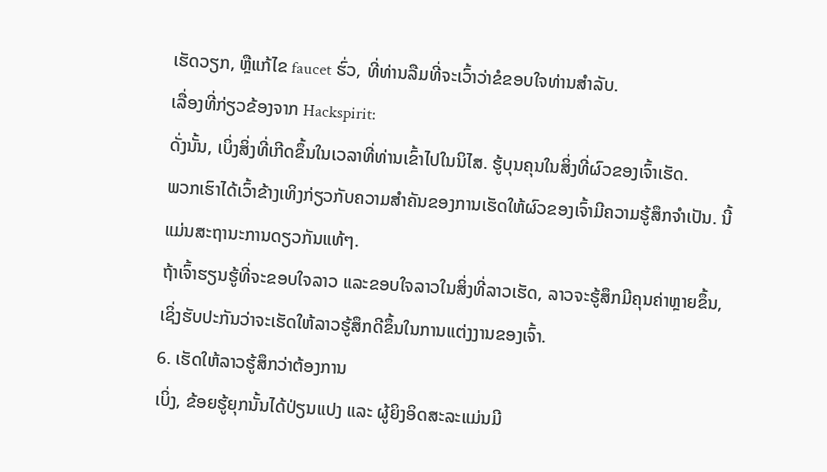ເຮັດວຽກ, ຫຼືແກ້ໄຂ faucet ຮົ່ວ, ທີ່ທ່ານລືມທີ່ຈະເວົ້າວ່າຂໍຂອບໃຈທ່ານສໍາລັບ.
ເລື່ອງທີ່ກ່ຽວຂ້ອງຈາກ Hackspirit:
ດັ່ງນັ້ນ, ເບິ່ງສິ່ງທີ່ເກີດຂຶ້ນໃນເວລາທີ່ທ່ານເຂົ້າໄປໃນນິໄສ. ຮູ້ບຸນຄຸນໃນສິ່ງທີ່ຜົວຂອງເຈົ້າເຮັດ.
ພວກເຮົາໄດ້ເວົ້າຂ້າງເທິງກ່ຽວກັບຄວາມສໍາຄັນຂອງການເຮັດໃຫ້ຜົວຂອງເຈົ້າມີຄວາມຮູ້ສຶກຈໍາເປັນ. ນີ້ແມ່ນສະຖານະການດຽວກັນແທ້ໆ.
ຖ້າເຈົ້າຮຽນຮູ້ທີ່ຈະຂອບໃຈລາວ ແລະຂອບໃຈລາວໃນສິ່ງທີ່ລາວເຮັດ, ລາວຈະຮູ້ສຶກມີຄຸນຄ່າຫຼາຍຂຶ້ນ, ເຊິ່ງຮັບປະກັນວ່າຈະເຮັດໃຫ້ລາວຮູ້ສຶກດີຂຶ້ນໃນການແຕ່ງງານຂອງເຈົ້າ.
6. ເຮັດໃຫ້ລາວຮູ້ສຶກວ່າຕ້ອງການ
ເບິ່ງ, ຂ້ອຍຮູ້ຍຸກນັ້ນໄດ້ປ່ຽນແປງ ແລະ ຜູ້ຍິງອິດສະລະແມ່ນມີ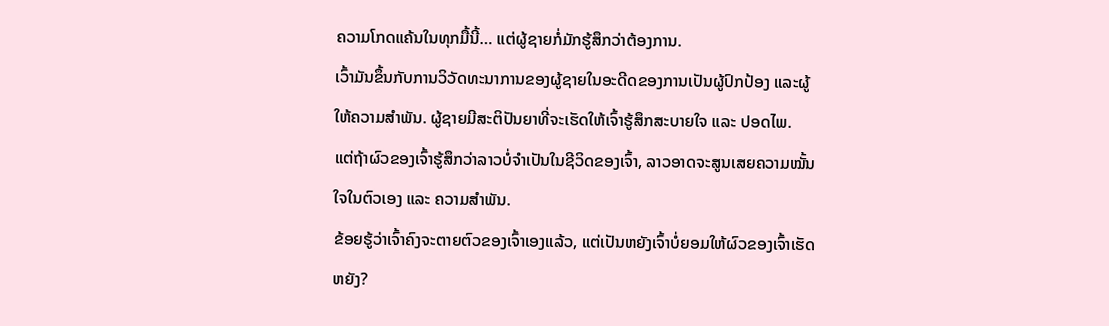ຄວາມໂກດແຄ້ນໃນທຸກມື້ນີ້… ແຕ່ຜູ້ຊາຍກໍ່ມັກຮູ້ສຶກວ່າຕ້ອງການ.
ເວົ້າມັນຂຶ້ນກັບການວິວັດທະນາການຂອງຜູ້ຊາຍໃນອະດີດຂອງການເປັນຜູ້ປົກປ້ອງ ແລະຜູ້ໃຫ້ຄວາມສຳພັນ. ຜູ້ຊາຍມີສະຕິປັນຍາທີ່ຈະເຮັດໃຫ້ເຈົ້າຮູ້ສຶກສະບາຍໃຈ ແລະ ປອດໄພ.
ແຕ່ຖ້າຜົວຂອງເຈົ້າຮູ້ສຶກວ່າລາວບໍ່ຈຳເປັນໃນຊີວິດຂອງເຈົ້າ, ລາວອາດຈະສູນເສຍຄວາມໝັ້ນໃຈໃນຕົວເອງ ແລະ ຄວາມສຳພັນ.
ຂ້ອຍຮູ້ວ່າເຈົ້າຄົງຈະຕາຍຕົວຂອງເຈົ້າເອງແລ້ວ, ແຕ່ເປັນຫຍັງເຈົ້າບໍ່ຍອມໃຫ້ຜົວຂອງເຈົ້າເຮັດຫຍັງ?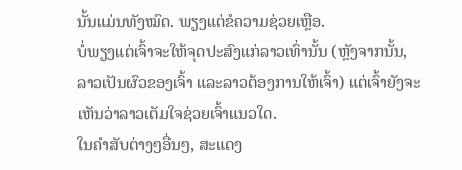ນັ້ນແມ່ນທັງໝົດ. ພຽງແຕ່ຂໍຄວາມຊ່ວຍເຫຼືອ.
ບໍ່ພຽງແຕ່ເຈົ້າຈະໃຫ້ຈຸດປະສົງແກ່ລາວເທົ່ານັ້ນ (ຫຼັງຈາກນັ້ນ, ລາວເປັນຜົວຂອງເຈົ້າ ແລະລາວຕ້ອງການໃຫ້ເຈົ້າ) ແຕ່ເຈົ້າຍັງຈະເຫັນວ່າລາວເຕັມໃຈຊ່ວຍເຈົ້າແນວໃດ.
ໃນຄໍາສັບຕ່າງໆອື່ນໆ, ສະແດງ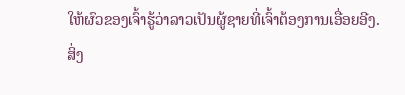ໃຫ້ຜົວຂອງເຈົ້າຮູ້ວ່າລາວເປັນຜູ້ຊາຍທີ່ເຈົ້າຕ້ອງການເອື່ອຍອີງ.
ສິ່ງ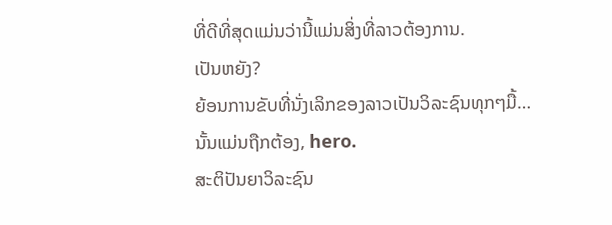ທີ່ດີທີ່ສຸດແມ່ນວ່ານີ້ແມ່ນສິ່ງທີ່ລາວຕ້ອງການ.
ເປັນຫຍັງ?
ຍ້ອນການຂັບທີ່ນັ່ງເລິກຂອງລາວເປັນວິລະຊົນທຸກໆມື້…
ນັ້ນແມ່ນຖືກຕ້ອງ, hero.
ສະຕິປັນຍາວິລະຊົນ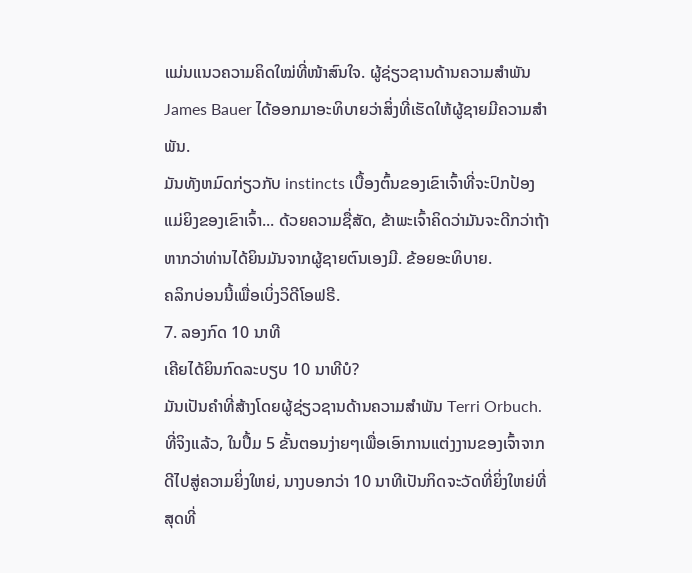ແມ່ນແນວຄວາມຄິດໃໝ່ທີ່ໜ້າສົນໃຈ. ຜູ້ຊ່ຽວຊານດ້ານຄວາມສໍາພັນ James Bauer ໄດ້ອອກມາອະທິບາຍວ່າສິ່ງທີ່ເຮັດໃຫ້ຜູ້ຊາຍມີຄວາມສໍາພັນ.
ມັນທັງຫມົດກ່ຽວກັບ instincts ເບື້ອງຕົ້ນຂອງເຂົາເຈົ້າທີ່ຈະປົກປ້ອງແມ່ຍິງຂອງເຂົາເຈົ້າ... ດ້ວຍຄວາມຊື່ສັດ, ຂ້າພະເຈົ້າຄິດວ່າມັນຈະດີກວ່າຖ້າຫາກວ່າທ່ານໄດ້ຍິນມັນຈາກຜູ້ຊາຍຕົນເອງມີ. ຂ້ອຍອະທິບາຍ.
ຄລິກບ່ອນນີ້ເພື່ອເບິ່ງວິດີໂອຟຣີ.
7. ລອງກົດ 10 ນາທີ
ເຄີຍໄດ້ຍິນກົດລະບຽບ 10 ນາທີບໍ?
ມັນເປັນຄຳທີ່ສ້າງໂດຍຜູ້ຊ່ຽວຊານດ້ານຄວາມສຳພັນ Terri Orbuch.
ທີ່ຈິງແລ້ວ, ໃນປຶ້ມ 5 ຂັ້ນຕອນງ່າຍໆເພື່ອເອົາການແຕ່ງງານຂອງເຈົ້າຈາກດີໄປສູ່ຄວາມຍິ່ງໃຫຍ່, ນາງບອກວ່າ 10 ນາທີເປັນກິດຈະວັດທີ່ຍິ່ງໃຫຍ່ທີ່ສຸດທີ່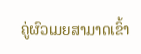ຄູ່ຜົວເມຍສາມາດເຂົ້າ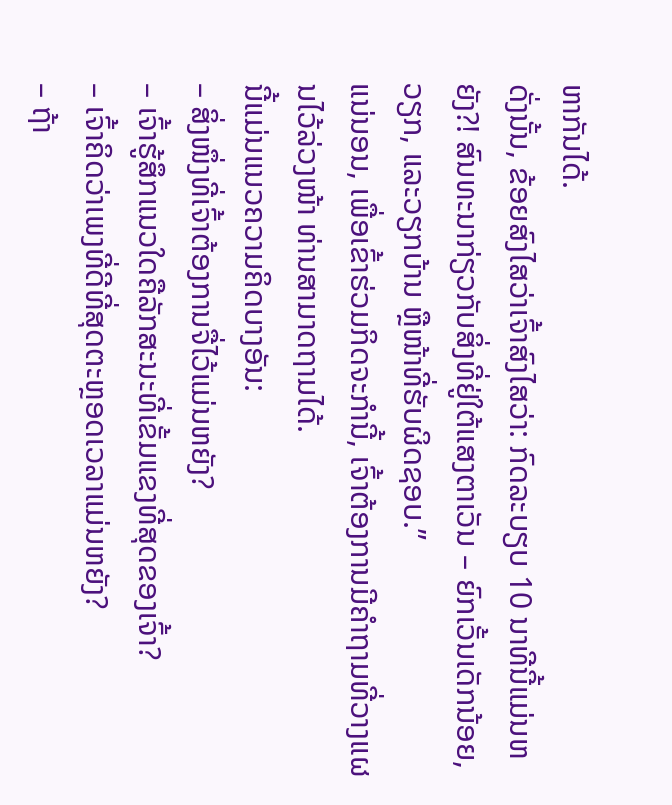ຫາກັນໄດ້.
ດັ່ງນັ້ນ, ຂ້ອຍສົງໄສວ່າເຈົ້າສົງໄສວ່າ: ກົດລະບຽບ 10 ນາທີນີ້ແມ່ນຫຍັງ?! ສົນທະນາກ່ຽວກັບສິ່ງທີ່ຢູ່ໃຕ້ແສງຕາເວັນ – ຍົກເວັ້ນເດັກນ້ອຍ, ວຽກ, ແລະວຽກບ້ານ ຫຼືໜ້າທີ່ຮັບຜິດຊອບ.”
ແນ່ນອນ, ເພື່ອເຂົ້າຮ່ວມກິດຈະກໍານີ້, ເຈົ້າຕ້ອງການມີຄຳຖາມທີ່ວາງແຜນໄວ້ລ່ວງໜ້າ ທ່ານສາມາດຖາມໄດ້.
ນີ້ແມ່ນແນວຄວາມຄິດບາງອັນ:
– ສິ່ງໜຶ່ງທີ່ເຈົ້າຕ້ອງການຈື່ໄວ້ແມ່ນຫຍັງ?
– ເຈົ້າຮູ້ສຶກແນວໃດຄືລັກສະນະທີ່ເຂັ້ມແຂງທີ່ສຸດຂອງເຈົ້າ?
– ເຈົ້າຄິດວ່າເພງທີ່ດີທີ່ສຸດຕະຫຼອດເວລາແມ່ນຫຍັງ?
– ຖ້າ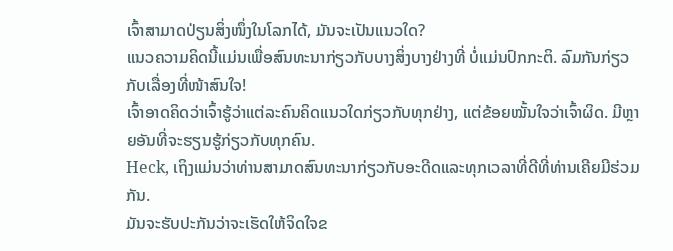ເຈົ້າສາມາດປ່ຽນສິ່ງໜຶ່ງໃນໂລກໄດ້, ມັນຈະເປັນແນວໃດ?
ແນວຄວາມຄິດນີ້ແມ່ນເພື່ອສົນທະນາກ່ຽວກັບບາງສິ່ງບາງຢ່າງທີ່ ບໍ່ແມ່ນປົກກະຕິ. ລົມກັນກ່ຽວກັບເລື່ອງທີ່ໜ້າສົນໃຈ!
ເຈົ້າອາດຄິດວ່າເຈົ້າຮູ້ວ່າແຕ່ລະຄົນຄິດແນວໃດກ່ຽວກັບທຸກຢ່າງ, ແຕ່ຂ້ອຍໝັ້ນໃຈວ່າເຈົ້າຜິດ. ມີຫຼາຍອັນທີ່ຈະຮຽນຮູ້ກ່ຽວກັບທຸກຄົນ.
Heck, ເຖິງແມ່ນວ່າທ່ານສາມາດສົນທະນາກ່ຽວກັບອະດີດແລະທຸກເວລາທີ່ດີທີ່ທ່ານເຄີຍມີຮ່ວມກັນ.
ມັນຈະຮັບປະກັນວ່າຈະເຮັດໃຫ້ຈິດໃຈຂ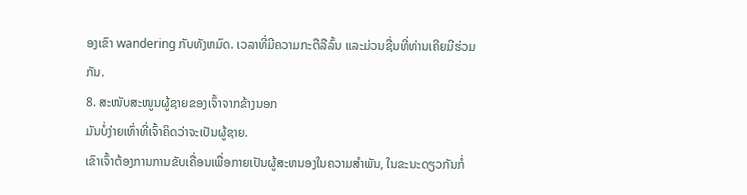ອງເຂົາ wandering ກັບທັງຫມົດ. ເວລາທີ່ມີຄວາມກະຕືລືລົ້ນ ແລະມ່ວນຊື່ນທີ່ທ່ານເຄີຍມີຮ່ວມກັນ.
8. ສະໜັບສະໜູນຜູ້ຊາຍຂອງເຈົ້າຈາກຂ້າງນອກ
ມັນບໍ່ງ່າຍເທົ່າທີ່ເຈົ້າຄິດວ່າຈະເປັນຜູ້ຊາຍ.
ເຂົາເຈົ້າຕ້ອງການການຂັບເຄື່ອນເພື່ອກາຍເປັນຜູ້ສະຫນອງໃນຄວາມສໍາພັນ, ໃນຂະນະດຽວກັນກໍ່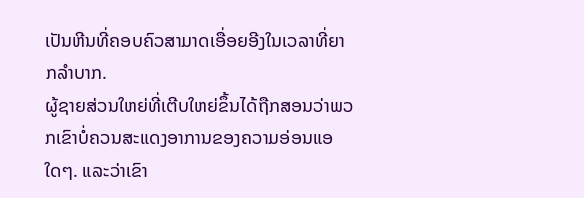ເປັນຫີນທີ່ຄອບຄົວສາມາດເອື່ອຍອີງໃນເວລາທີ່ຍາກລໍາບາກ.
ຜູ້ຊາຍສ່ວນໃຫຍ່ທີ່ເຕີບໃຫຍ່ຂຶ້ນໄດ້ຖືກສອນວ່າພວກເຂົາບໍ່ຄວນສະແດງອາການຂອງຄວາມອ່ອນແອໃດໆ. ແລະວ່າເຂົາ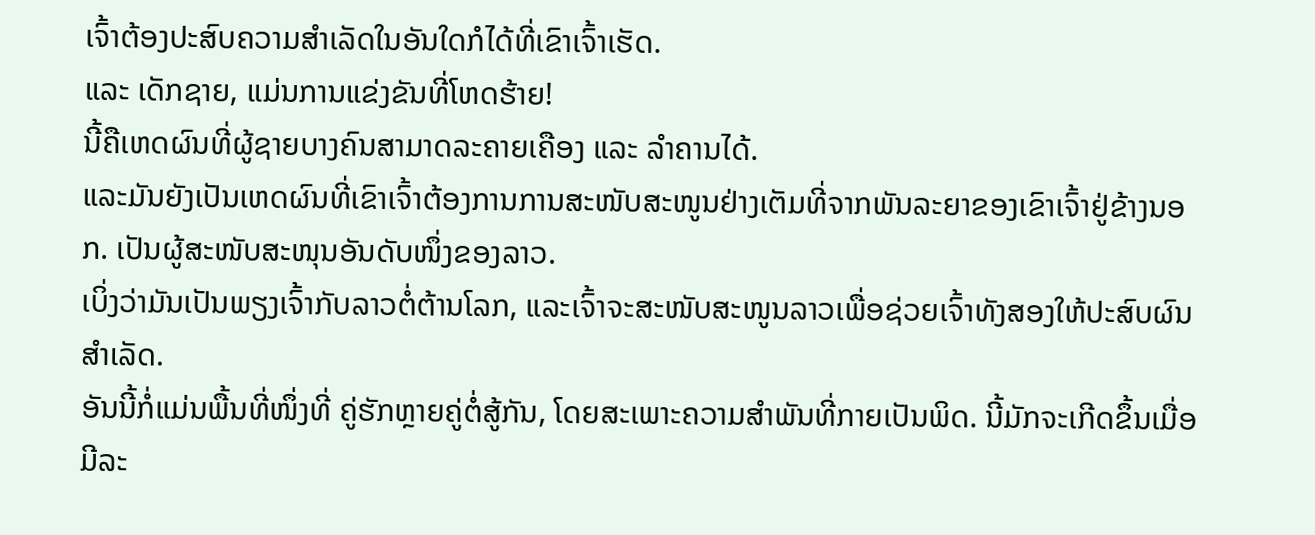ເຈົ້າຕ້ອງປະສົບຄວາມສຳເລັດໃນອັນໃດກໍໄດ້ທີ່ເຂົາເຈົ້າເຮັດ.
ແລະ ເດັກຊາຍ, ແມ່ນການແຂ່ງຂັນທີ່ໂຫດຮ້າຍ!
ນີ້ຄືເຫດຜົນທີ່ຜູ້ຊາຍບາງຄົນສາມາດລະຄາຍເຄືອງ ແລະ ລຳຄານໄດ້.
ແລະມັນຍັງເປັນເຫດຜົນທີ່ເຂົາເຈົ້າຕ້ອງການການສະໜັບສະໜູນຢ່າງເຕັມທີ່ຈາກພັນລະຍາຂອງເຂົາເຈົ້າຢູ່ຂ້າງນອກ. ເປັນຜູ້ສະໜັບສະໜຸນອັນດັບໜຶ່ງຂອງລາວ.
ເບິ່ງວ່າມັນເປັນພຽງເຈົ້າກັບລາວຕໍ່ຕ້ານໂລກ, ແລະເຈົ້າຈະສະໜັບສະໜູນລາວເພື່ອຊ່ວຍເຈົ້າທັງສອງໃຫ້ປະສົບຜົນສຳເລັດ.
ອັນນີ້ກໍ່ແມ່ນພື້ນທີ່ໜຶ່ງທີ່ ຄູ່ຮັກຫຼາຍຄູ່ຕໍ່ສູ້ກັນ, ໂດຍສະເພາະຄວາມສຳພັນທີ່ກາຍເປັນພິດ. ນີ້ມັກຈະເກີດຂຶ້ນເມື່ອມີລະ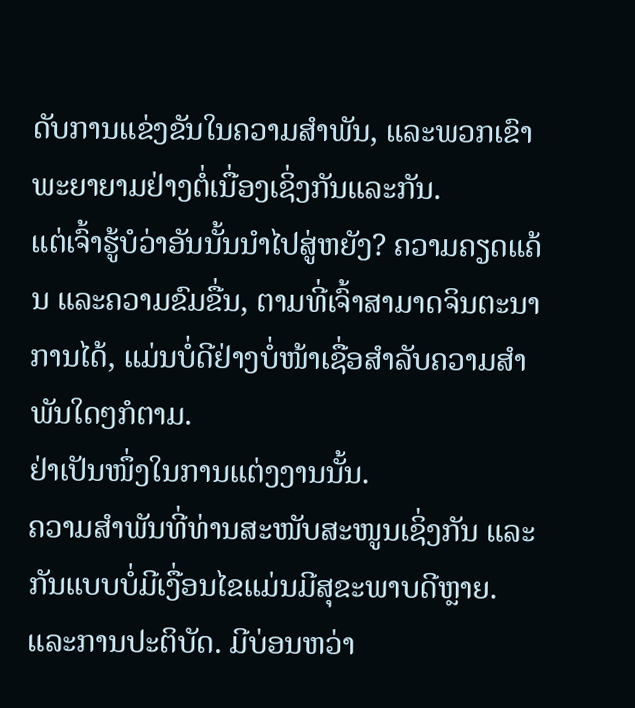ດັບການແຂ່ງຂັນໃນຄວາມສໍາພັນ, ແລະພວກເຂົາພະຍາຍາມຢ່າງຕໍ່ເນື່ອງເຊິ່ງກັນແລະກັນ.
ແຕ່ເຈົ້າຮູ້ບໍວ່າອັນນັ້ນນໍາໄປສູ່ຫຍັງ? ຄວາມຄຽດແຄ້ນ ແລະຄວາມຂົມຂື່ນ, ຕາມທີ່ເຈົ້າສາມາດຈິນຕະນາການໄດ້, ແມ່ນບໍ່ດີຢ່າງບໍ່ໜ້າເຊື່ອສຳລັບຄວາມສຳພັນໃດໆກໍຕາມ.
ຢ່າເປັນໜຶ່ງໃນການແຕ່ງງານນັ້ນ.
ຄວາມສຳພັນທີ່ທ່ານສະໜັບສະໜູນເຊິ່ງກັນ ແລະ ກັນແບບບໍ່ມີເງື່ອນໄຂແມ່ນມີສຸຂະພາບດີຫຼາຍ. ແລະການປະຕິບັດ. ມີບ່ອນຫວ່າ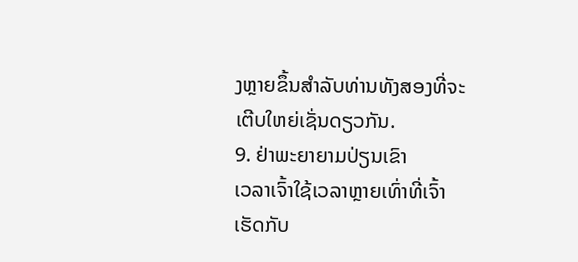ງຫຼາຍຂຶ້ນສຳລັບທ່ານທັງສອງທີ່ຈະເຕີບໃຫຍ່ເຊັ່ນດຽວກັນ.
9. ຢ່າພະຍາຍາມປ່ຽນເຂົາ
ເວລາເຈົ້າໃຊ້ເວລາຫຼາຍເທົ່າທີ່ເຈົ້າເຮັດກັບ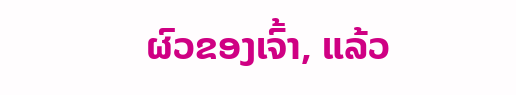ຜົວຂອງເຈົ້າ, ແລ້ວ